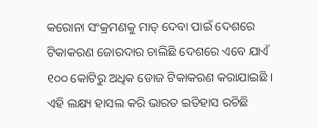କରୋନା ସଂକ୍ରମଣକୁ ମାତ୍ ଦେବା ପାଇଁ ଦେଶରେ ଟିକାକରଣ ଜୋରଦାର ଚାଲିଛି ଦେଶରେ ଏବେ ଯାଏଁ ୧୦୦ କୋଟିରୁ ଅଧିକ ଡୋଜ ଟିକାକରଣ କରାଯାଇଛି । ଏହି ଲକ୍ଷ୍ୟ ହାସଲ କରି ଭାରତ ଇତିହାସ ରଚିଛି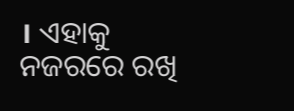। ଏହାକୁ ନଜରରେ ରଖି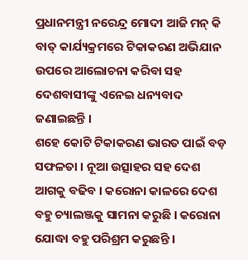ପ୍ରଧାନମନ୍ତ୍ରୀ ନରେନ୍ଦ୍ର ମୋଦୀ ଆଜି ମନ୍ କି ବାତ୍ କାର୍ଯ୍ୟକ୍ରମରେ ଟିକାକରଣ ଅଭିଯାନ ଉପରେ ଆଲୋଚନା କରିବା ସହ ଦେଶବାସୀଙ୍କୁ ଏନେଇ ଧନ୍ୟବାଦ ଜଣାଇଛନ୍ତି ।
ଶହେ କୋଟି ଟିକାକରଣ ଭାରତ ପାଇଁ ବଡ଼ ସଫଳତା । ନୂଆ ଉତ୍ସାହର ସହ ଦେଶ ଆଗକୁ ବଢିବ । କରୋନା କାଳରେ ଦେଶ ବହୁ ଚ୍ୟାଲଞ୍ଜକୁ ସାମନା କରୁଛି । କରୋନା ଯୋଦ୍ଧା ବହୁ ପରିଶ୍ରମ କରୁଛନ୍ତି ।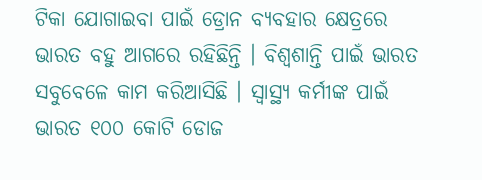ଟିକା ଯୋଗାଇବା ପାଇଁ ଡ୍ରୋନ ବ୍ୟବହାର କ୍ଷେତ୍ରରେ ଭାରତ ବହୁ ଆଗରେ ରହିଛିନ୍ତି । ବିଶ୍ୱଶାନ୍ତି ପାଇଁ ଭାରତ ସବୁବେଳେ କାମ କରିଆସିଛି । ସ୍ୱାସ୍ଥ୍ୟ କର୍ମୀଙ୍କ ପାଇଁ ଭାରତ ୧୦୦ କୋଟି ଡୋଜ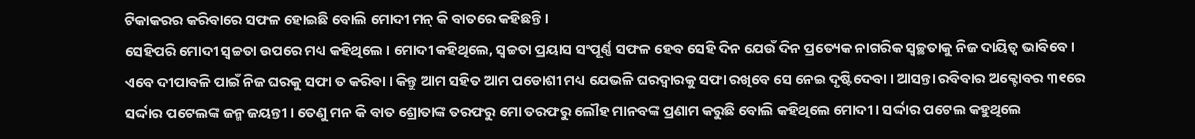ଟିକାକରର କରିବାରେ ସଫଳ ହୋଇଛି ବୋଲି ମୋଦୀ ମନ୍ କି ବାତରେ କହିଛନ୍ତି ।
ସେହିପରି ମୋଦୀ ସ୍ୱଚ୍ଚତା ଉପରେ ମଧ୍ୟ କହିଥିଲେ । ମୋଦୀ କହିଥିଲେ, ସ୍ୱଚ୍ଚତା ପ୍ରୟାସ ସଂପୂର୍ଣ୍ଣ ସଫଳ ହେବ ସେହି ଦିନ ଯେଉଁ ଦିନ ପ୍ରତ୍ୟେକ ନାଗରିକ ସ୍ୱଚ୍ଛତାକୁ ନିଜ ଦାୟିତ୍ୱ ଭାବିବେ । ଏବେ ଦୀପାବଳି ପାଇଁ ନିଜ ଘରକୁ ସଫା ତ କରିବା । କିନ୍ତୁ ଆମ ସହିତ ଆମ ପଡୋଶୀ ମଧ୍ୟ ଯେଭଳି ଘରଦ୍ୱାରକୁ ସଫା ରଖିବେ ସେ ନେଇ ଦୃଷ୍ଟିଦେବା । ଆସନ୍ତା ରବିବାର ଅକ୍ଟୋବର ୩୧ରେ ସର୍ଦ୍ଦାର ପଟେଲଙ୍କ ଜନ୍ମ ଜୟନ୍ତୀ । ତେଣୁ ମନ କି ବାତ ଶ୍ରୋତାଙ୍କ ତରଫରୁ ମୋ ତରଫରୁ ଲୌହ ମାନବଙ୍କ ପ୍ରଣାମ କରୁଛି ବୋଲି କହିଥିଲେ ମୋଦୀ । ସର୍ଦ୍ଦାର ପଟେଲ କହୁଥିଲେ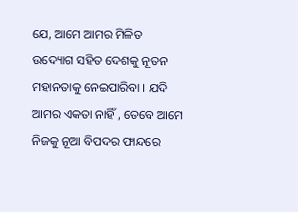ଯେ, ଆମେ ଆମର ମିଳିତ ଉଦ୍ୟୋଗ ସହିତ ଦେଶକୁ ନୂତନ ମହାନତାକୁ ନେଇପାରିବା । ଯଦି ଆମର ଏକତା ନାହିଁ , ତେବେ ଆମେ ନିଜକୁ ନୂଆ ବିପଦର ଫାନ୍ଦରେ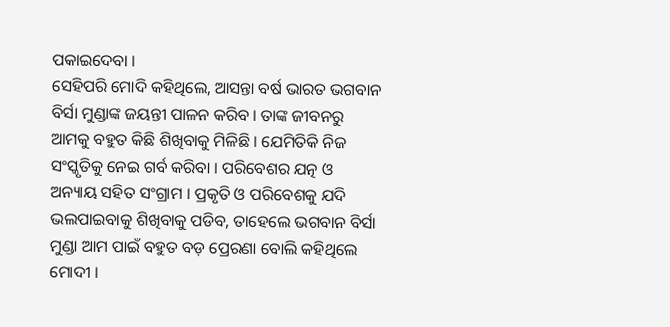ପକାଇଦେବା ।
ସେହିପରି ମୋଦି କହିଥିଲେ, ଆସନ୍ତା ବର୍ଷ ଭାରତ ଭଗବାନ ବିର୍ସା ମୁଣ୍ଡାଙ୍କ ଜୟନ୍ତୀ ପାଳନ କରିବ । ତାଙ୍କ ଜୀବନରୁ ଆମକୁ ବହୁତ କିଛି ଶିଖିବାକୁ ମିଳିଛି । ଯେମିତିକି ନିଜ ସଂସ୍କୃତିକୁ ନେଇ ଗର୍ବ କରିବା । ପରିବେଶର ଯତ୍ନ ଓ ଅନ୍ୟାୟ ସହିତ ସଂଗ୍ରାମ । ପ୍ରକୃତି ଓ ପରିବେଶକୁ ଯଦି ଭଲପାଇବାକୁ ଶିଖିବାକୁ ପଡିବ, ତାହେଲେ ଭଗବାନ ବିର୍ସା ମୁଣ୍ଡା ଆମ ପାଇଁ ବହୁତ ବଡ଼ ପ୍ରେରଣା ବୋଲି କହିଥିଲେ ମୋଦୀ ।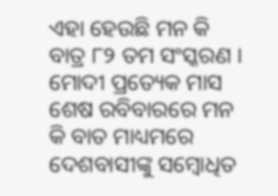ଏହା ହେଉଛି ମନ କି ବାତ୍ର ୮୨ ତମ ସଂସ୍କରଣ । ମୋଦୀ ପ୍ରତ୍ୟେକ ମାସ ଶେଷ ରବିବାରରେ ମନ କି ବାତ ମାଧ୍ୟମରେ ଦେଶବାସୀଙ୍କୁ ସମ୍ବୋଧିତ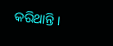କରିଥାନ୍ତି ।